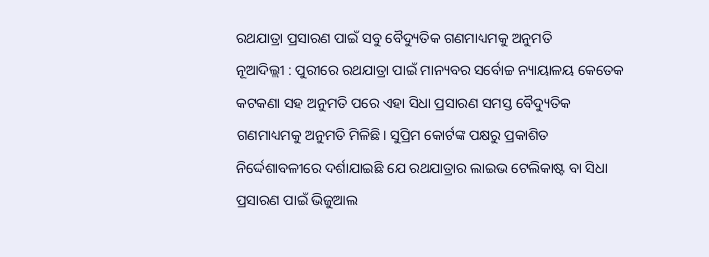ରଥଯାତ୍ରା ପ୍ରସାରଣ ପାଇଁ ସବୁ ବୈଦ୍ୟୁତିକ ଗଣମାଧ୍ୟମକୁ ଅନୁମତି
ନୂଆଦିଲ୍ଲୀ : ପୁରୀରେ ରଥଯାତ୍ରା ପାଇଁ ମାନ୍ୟବର ସର୍ବୋଚ୍ଚ ନ୍ୟାୟାଳୟ କେତେକ କଟକଣା ସହ ଅନୁମତି ପରେ ଏହା ସିଧା ପ୍ରସାରଣ ସମସ୍ତ ବୈଦ୍ୟୁତିକ ଗଣମାଧ୍ୟମକୁ ଅନୁମତି ମିଳିଛି। ସୁପ୍ରିମ କୋର୍ଟଙ୍କ ପକ୍ଷରୁ ପ୍ରକାଶିତ ନିର୍ଦ୍ଦେଶାବଳୀରେ ଦର୍ଶାଯାଇଛି ଯେ ରଥଯାତ୍ରାର ଲାଇଭ ଟେଲିକାଷ୍ଟ ବା ସିଧା ପ୍ରସାରଣ ପାଇଁ ଭିଜୁଆଲ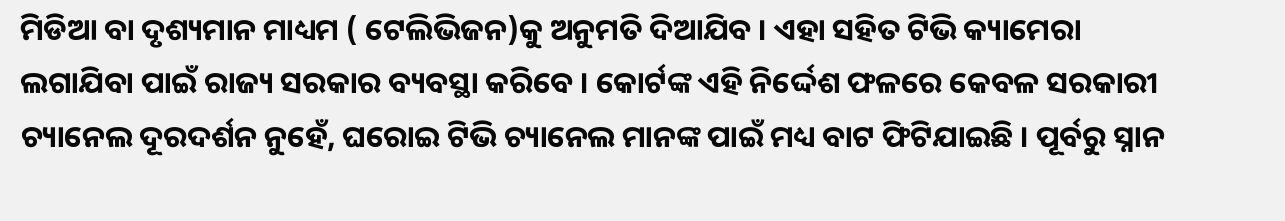ମିଡିଆ ବା ଦୃଶ୍ୟମାନ ମାଧ୍ୟମ ( ଟେଲିଭିଜନ)କୁ ଅନୁମତି ଦିଆଯିବ । ଏହା ସହିତ ଟିଭି କ୍ୟାମେରା ଲଗାଯିବା ପାଇଁ ରାଜ୍ୟ ସରକାର ବ୍ୟବସ୍ଥା କରିବେ । କୋର୍ଟଙ୍କ ଏହି ନିର୍ଦ୍ଦେଶ ଫଳରେ କେବଳ ସରକାରୀ ଚ୍ୟାନେଲ ଦୂରଦର୍ଶନ ନୁହେଁ, ଘରୋଇ ଟିଭି ଚ୍ୟାନେଲ ମାନଙ୍କ ପାଇଁ ମଧ୍ୟ ବାଟ ଫିଟିଯାଇଛି । ପୂର୍ବରୁ ସ୍ନାନ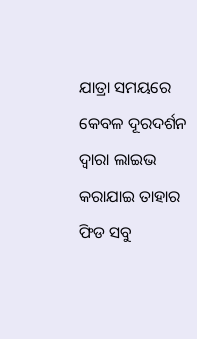ଯାତ୍ରା ସମୟରେ କେବଳ ଦୂରଦର୍ଶନ ଦ୍ୱାରା ଲାଇଭ କରାଯାଇ ତାହାର ଫିଡ ସବୁ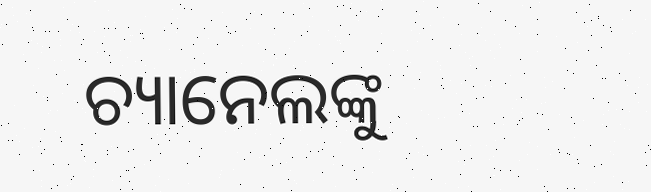ଚ୍ୟାନେଲଙ୍କୁ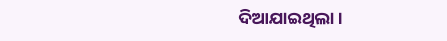ଦିଆଯାଇଥିଲା ।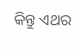କିନ୍ତୁ ଏଥର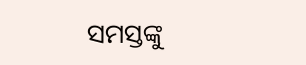ସମସ୍ତଙ୍କୁ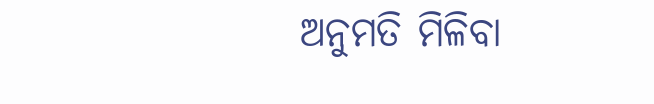ଅନୁମତି ମିଳିବା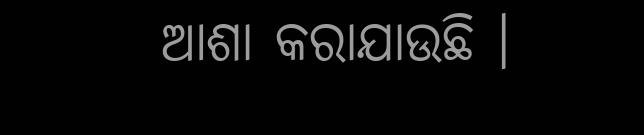ଆଶା କରାଯାଉଛି ।